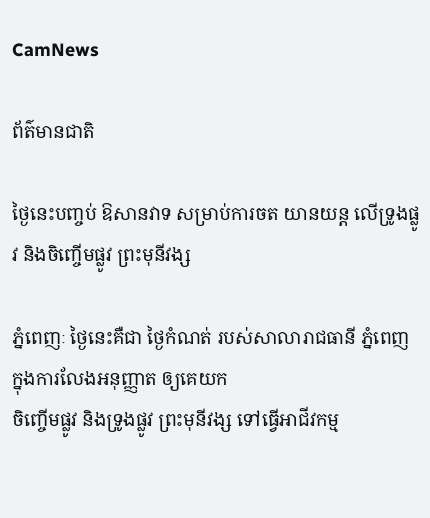CamNews

ព័ត៌មានជាតិ

ថ្ងៃនេះបញ្ចប់ ឱសានវាទ សម្រាប់ការចត យានយន្ត លើទ្រូងផ្លូវ និងចិញ្ចើមផ្លូវ ព្រះមុនីវង្ស

ភ្នំពេញៈ ថ្ងៃនេះគឺជា ថ្ងៃកំណត់ របស់សាលារាជធានី ភ្នំពេញ ក្នុងការលែងអនុញ្ញាត ឲ្យគេយក
ចិញ្ចើមផ្លូវ និងទ្រូងផ្លូវ ព្រះមុនីវង្ស ទៅធ្វើអាជីវកម្ម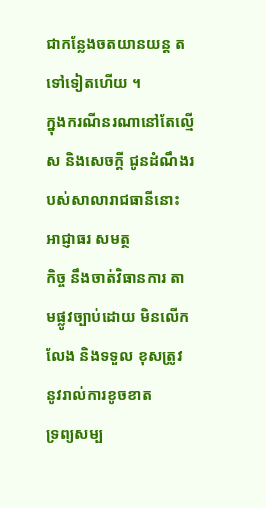ជាកន្លែងចតយានយន្ត តទៅទៀតហើយ ។
ក្នុងករណីនរណានៅតែល្មើស និងសេចក្តី ជូនដំណឹងរបស់សាលារាជធានីនោះ អាជ្ញាធរ សមត្ថ
កិច្ច នឹងចាត់វិធានការ តាមផ្លូវច្បាប់ដោយ មិនលើកលែង និងទទួល ខុសត្រូវ នូវរាល់ការខូចខាត
ទ្រព្យសម្ប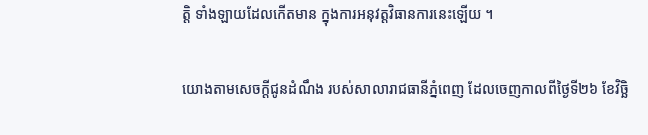ត្តិ ទាំងឡាយដែលកើតមាន ក្នុងការអនុវត្តវិធានការនេះឡើយ ។

យោងតាមសេចក្តីជូនដំណឹង របស់សាលារាជធានីភ្នំពេញ ដែលចេញកាលពីថ្ងៃទី២៦ ខែវិច្ឆិ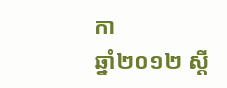កា
ឆ្នាំ២០១២ ស្តី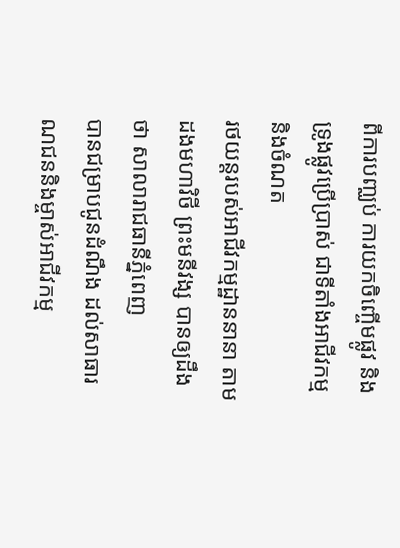ពីការបញ្ឈប់ ការយកចិញ្ចើមផ្លូវ និងទ្រូងផ្លូវប្រើប្រាស់ ជាទីតាំងអាជីវកម្ម និងចំណត
រថយន្តរបស់អាជីវកម្មដ្ឋាននានា តាមដងមហាវិថី ព្រះមនីវង្ស បានឲ្យដឹងថា សាលារាជធានីភ្នំពេញ
បានជម្រាបជូនដំណឹង ដល់សាធារណជននិងម្ចាស់អាជីវកម្ម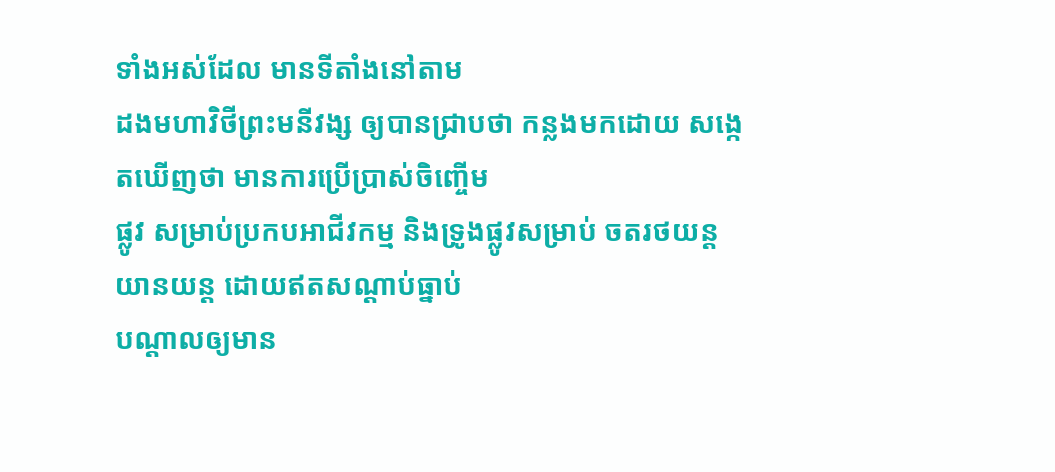ទាំងអស់ដែល មានទីតាំងនៅតាម
ដងមហាវិថីព្រះមនីវង្ស ឲ្យបានជ្រាបថា កន្លងមកដោយ សង្កេតឃើញថា មានការប្រើប្រាស់ចិញ្ចើម
ផ្លូវ សម្រាប់ប្រកបអាជីវកម្ម និងទ្រូងផ្លូវសម្រាប់ ចតរថយន្ត យានយន្ត ដោយឥតសណ្តាប់ធ្នាប់
បណ្តាលឲ្យមាន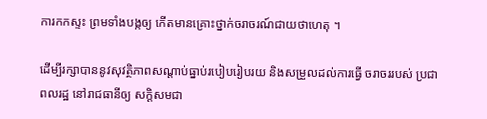ការកកស្ទះ ព្រមទាំងបង្កឲ្យ កើតមានគ្រោះថ្នាក់ចរាចរណ៍ជាយថាហេតុ ។

ដើម្បីរក្សាបាននូវសុវត្ថិភាពសណ្តាប់ធ្នាប់របៀបរៀបរយ និងសម្រួលដល់ការធ្វើ ចរាចររបស់ ប្រជា
ពលរដ្ឋ នៅរាជធានីឲ្យ សក្តិសមជា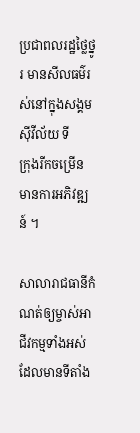ប្រជាពលរដ្ឋថ្លៃថ្នូរ មានសីលធម៌រស់នៅក្នុងសង្គម ស៊ីវីល័យ ទី
ក្រុងរីកចម្រើន មានការអភិវឌ្ឍន៍ ។

សាលារាជធានីកំណត់ឲ្យម្ចាស់អាជីវកម្មទាំងអស់ដែលមានទីតាំង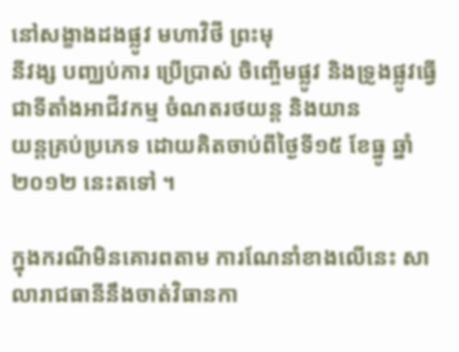នៅសង្ខាងដងផ្លូវ មហាវិថី ព្រះមុ
នីវង្ស បញ្ឈប់ការ ប្រើបា្រស់ ចិញ្ចើមផ្លូវ និងទ្រូងផ្លូវធ្វើជាទីតាំងអាជីវកម្ម ចំណតរថយន្ត និងយាន
យន្តគ្រប់ប្រភេទ ដោយគិតចាប់ពីថ្ងៃទី១៥ ខែធ្នូ ឆ្នាំ២០១២ នេះតទៅ ។

ក្នុងករណីមិនគោរពតាម ការណែនាំខាងលើនេះ សាលារាជធានីនឹងចាត់វិធានកា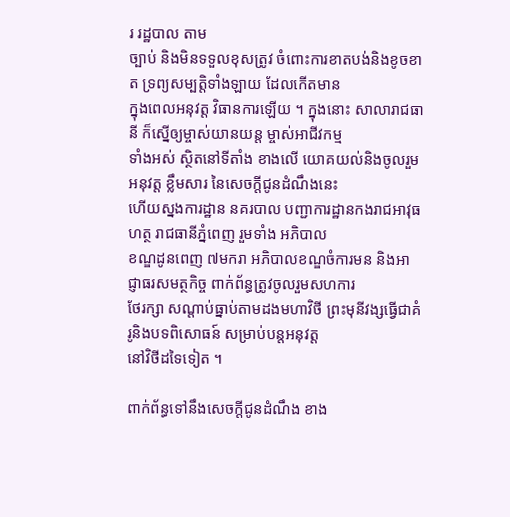រ រដ្ឋបាល តាម
ច្បាប់ និងមិនទទួលខុសត្រូវ ចំពោះការខាតបង់និងខូចខាត ទ្រព្យសម្បត្តិទាំងឡាយ ដែលកើតមាន
ក្នុងពេលអនុវត្ត វិធានការឡើយ ។ ក្នុងនោះ សាលារាជធានី ក៏ស្នើឲ្យម្ចាស់យានយន្ត ម្ចាស់អាជីវកម្ម
ទាំងអស់ ស្ថិតនៅទីតាំង ខាងលើ យោគយល់និងចូលរួម អនុវត្ត ខ្លឹមសារ នៃសេចក្តីជូនដំណឹងនេះ
ហើយស្នងការដ្ឋាន នគរបាល បញ្ជាការដ្ឋានកងរាជអាវុធហត្ថ រាជធានីភ្នំពេញ រួមទាំង អភិបាល
ខណ្ឌដូនពេញ ៧មករា អភិបាលខណ្ឌចំការមន និងអាជ្ញាធរសមត្ថកិច្ច ពាក់ព័ន្ធត្រូវចូលរួមសហការ
ថែរក្សា សណ្តាប់ធ្នាប់តាមដងមហាវិថី ព្រះមុនីវង្សធ្វើជាគំរូនិងបទពិសោធន៍ សម្រាប់បន្តអនុវត្ត
នៅវិថីដទៃទៀត ។

ពាក់ព័ន្ធទៅនឹងសេចក្តីជូនដំណឹង ខាង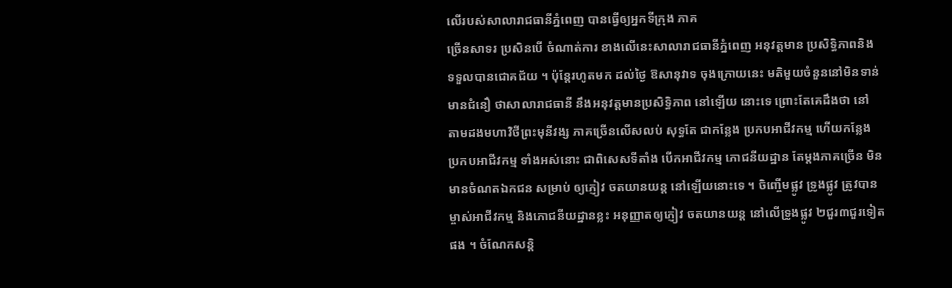លើរបស់សាលារាជធានីភ្នំពេញ បានធ្វើឲ្យអ្នកទីក្រុង ភាគ
ច្រើនសាទរ ប្រសិនបើ ចំណាត់ការ ខាងលើនេះសាលារាជធានីភ្នំពេញ អនុវត្តមាន ប្រសិទ្ធិភាពនិង
ទទួលបានជោគជ័យ ។ ប៉ុន្តែរហូតមក ដល់ថ្ងៃ ឱសានុវាទ ចុងក្រោយនេះ មតិមួយចំនួននៅមិនទាន់
មានជំនឿ ថាសាលារាជធានី នឹងអនុវត្តមានប្រសិទ្ធិភាព នៅឡើយ នោះទេ ព្រោះតែគេដឹងថា នៅ
តាមដងមហាវិថីព្រះមុនីវង្ស ភាគច្រើនលើសលប់ សុទ្ធតែ ជាកន្លែង ប្រកបអាជីវកម្ម ហើយកន្លែង
ប្រកបអាជីវកម្ម ទាំងអស់នោះ ជាពិសេសទីតាំង បើកអាជីវកម្ម ភោជនីយដ្ឋាន តែម្តងភាគច្រើន មិន
មានចំណតឯកជន សម្រាប់ ឲ្យភ្ញៀវ ចតយានយន្ត នៅឡើយនោះទេ ។ ចិញ្ចើមផ្លូវ ទ្រូងផ្លូវ ត្រូវបាន
ម្ចាស់អាជីវកម្ម និងភោជនីយដ្ឋានខ្លះ អនុញ្ញាតឲ្យភ្ញៀវ ចតយានយន្ត នៅលើទ្រូងផ្លូវ ២ជួរ៣ជួរទៀត
ផង ។ ចំណែកសន្តិ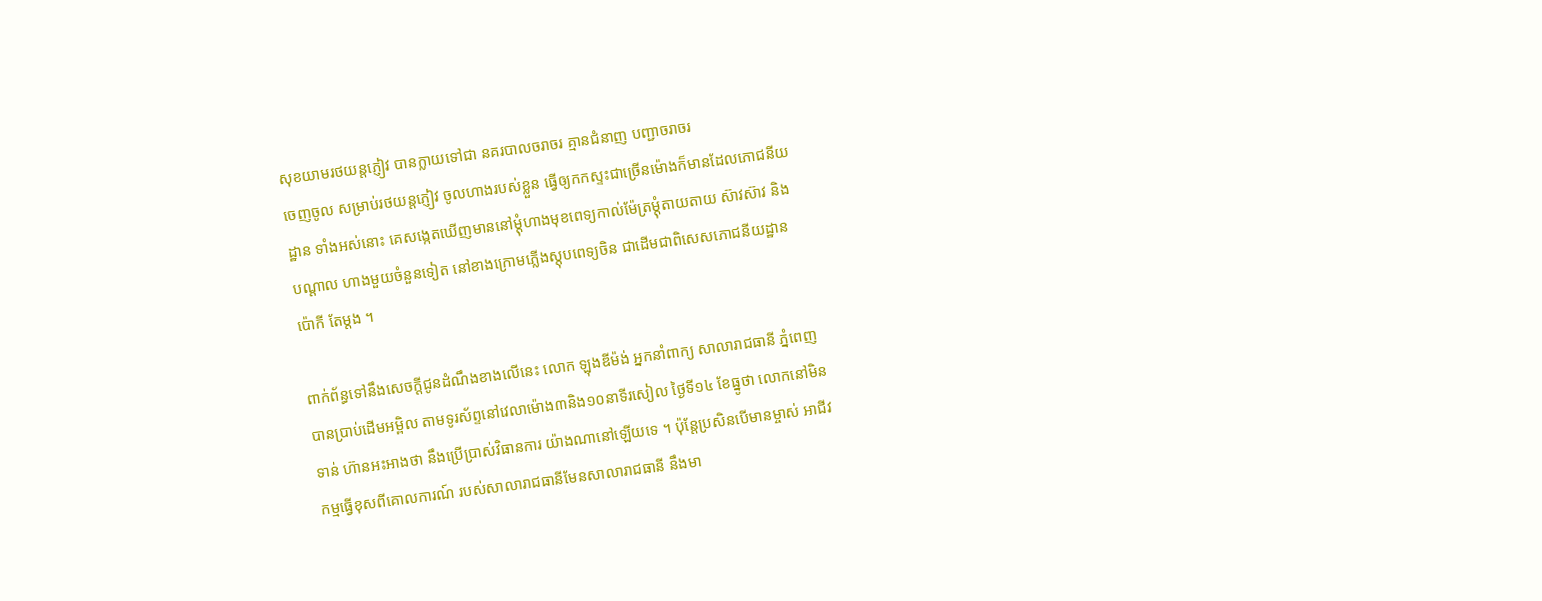សុខយាមរថយន្តភ្ញៀវ បានក្លាយទៅជា នគរបាលចរាចរ គ្មានជំនាញ បញ្ជាចរាចរ
ចេញចូល សម្រាប់រថយន្តភ្ញៀវ ចូលហាងរបស់ខ្លួន ធ្វើឲ្យកកស្ទះជាច្រើនម៉ោងក៏មានដែលភោជនីយ
ដ្ឋាន ទាំងអស់នោះ គេសង្កេតឃើញមាននៅម្តុំហាងមុខពេទ្យកាល់ម៉ែត្រម្តុំតាយតាយ ស៊ាវស៊ាវ និង
បណ្តាល ហាងមួយចំនួនទៀត នៅខាងក្រោមភ្លើងស្តុបពេទ្យចិន ជាដើមជាពិសេសភោជនីយដ្ឋាន
ប៉ោកី តែម្តង ។

ពាក់ព័ន្ធទៅនឹងសេចក្តីជូនដំណឹងខាងលើនេះ លោក ឡុងឌីម៉ង់ អ្នកនាំពាក្យ សាលារាជធានី ភ្នំពេញ
បានប្រាប់ដើមអម្ពិល តាមទូរស័ព្ទនៅវេលាម៉ោង៣និង១០នាទីរសៀល ថ្ងៃទី១៤ ខែធ្នូថា លោកនៅមិន
ទាន់ ហ៊ានអះអាងថា នឹងប្រើប្រាស់វិធានការ យ៉ាងណានៅឡើយទេ ។ ប៉ុន្តែប្រសិនបើមានម្ចាស់ អាជីវ
កម្មធ្វើខុសពីគោលការណ៍ របស់សាលារាជធានីមែនសាលារាជធានី នឹងមា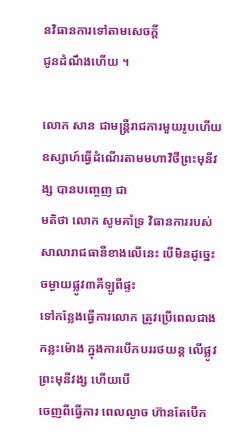នវិធានការទៅតាមសេចក្តី
ជូនដំណឹងហើយ ។

លោក សាន ជាមន្ត្រីរាជការមួយរូបហើយឧស្សាហ៍ធ្វើដំណើរតាមមហាវិថីព្រះមុនីវង្ស បានបញ្ចេញ ជា
មតិថា លោក សូមគាំទ្រ វិធានការរបស់សាលារាជធានីខាងលើនេះ បើមិនដូច្នេះចម្ងាយផ្លូវ៣គីឡូពីផ្ទះ
ទៅកន្លែងធ្វើការលោក ត្រូវប្រើពេលជាង កន្លះម៉ោង ក្នុងការបើកបររថយន្ត លើផ្លូវព្រះមុនីវង្ស ហើយបើ
ចេញពីធ្វើការ ពេលល្ងាច ហ៊ានតែបើក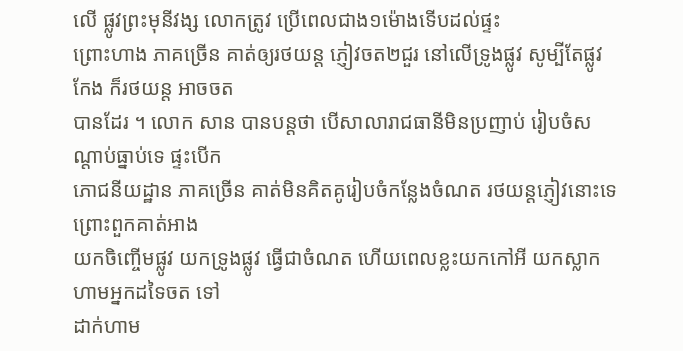លើ ផ្លូវព្រះមុនីវង្ស លោកត្រូវ ប្រើពេលជាង១ម៉ោងទើបដល់ផ្ទះ
ព្រោះហាង ភាគច្រើន គាត់ឲ្យរថយន្ត ភ្ញៀវចត២ជួរ នៅលើទ្រូងផ្លូវ សូម្បីតែផ្លូវកែង ក៏រថយន្ត អាចចត
បានដែរ ។ លោក សាន បានបន្តថា បើសាលារាជធានីមិនប្រញាប់ រៀបចំសណ្តាប់ធ្នាប់ទេ ផ្ទះបើក
ភោជនីយដ្ឋាន ភាគច្រើន គាត់មិនគិតគូរៀបចំកន្លែងចំណត រថយន្តភ្ញៀវនោះទេ ព្រោះពួកគាត់អាង
យកចិញ្ចើមផ្លូវ យកទ្រូងផ្លូវ ធ្វើជាចំណត ហើយពេលខ្លះយកកៅអី យកស្លាកហាមអ្នកដទៃចត ទៅ
ដាក់ហាម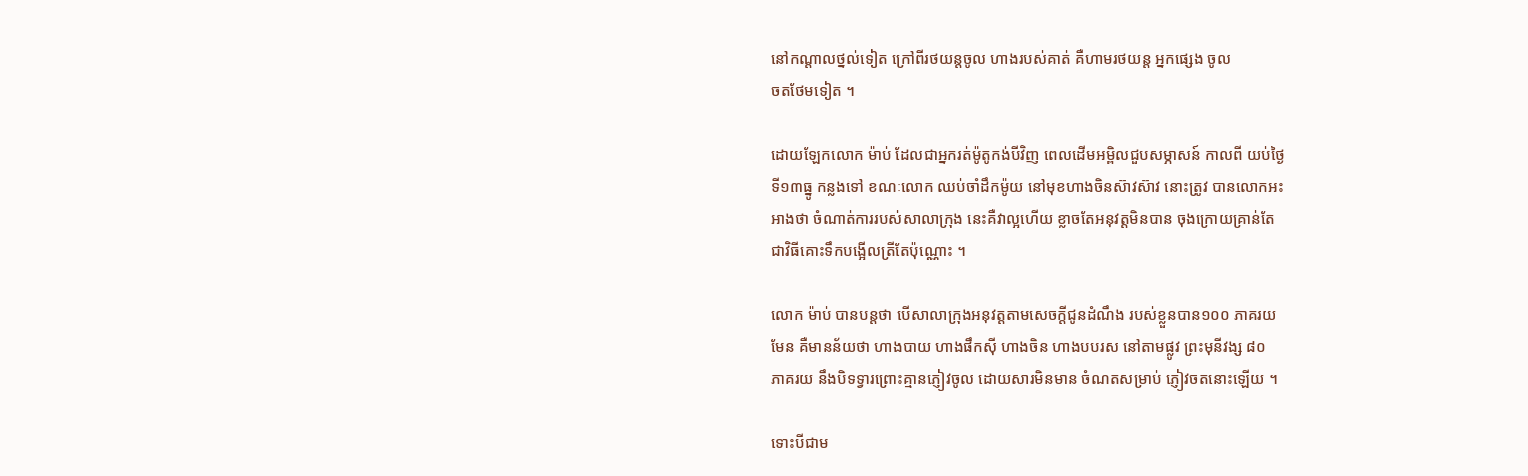នៅកណ្តាលថ្នល់ទៀត ក្រៅពីរថយន្តចូល ហាងរបស់គាត់ គឺហាមរថយន្ត អ្នកផ្សេង ចូល
ចតថែមទៀត ។

ដោយឡែកលោក ម៉ាប់ ដែលជាអ្នករត់ម៉ូតូកង់បីវិញ ពេលដើមអម្ពិលជួបសម្ភាសន៍ កាលពី យប់ថ្ងៃ
ទី១៣ធ្នូ កន្លងទៅ ខណៈលោក ឈប់ចាំដឹកម៉ូយ នៅមុខហាងចិនស៊ាវស៊ាវ នោះត្រូវ បានលោកអះ
អាងថា ចំណាត់ការរបស់សាលាក្រុង នេះគឺវាល្អហើយ ខ្លាចតែអនុវត្តមិនបាន ចុងក្រោយគ្រាន់តែ
ជាវិធីគោះទឹកបង្អើលត្រីតែប៉ុណ្ណោះ ។

លោក ម៉ាប់ បានបន្តថា បើសាលាក្រុងអនុវត្តតាមសេចក្តីជូនដំណឹង របស់ខ្លួនបាន១០០ ភាគរយ
មែន គឺមានន័យថា ហាងបាយ ហាងផឹកស៊ី ហាងចិន ហាងបបរស នៅតាមផ្លូវ ព្រះមុនីវង្ស ៨០
ភាគរយ នឹងបិទទ្វារព្រោះគ្មានភ្ញៀវចូល ដោយសារមិនមាន ចំណតសម្រាប់ ភ្ញៀវចតនោះឡើយ ។

ទោះបីជាម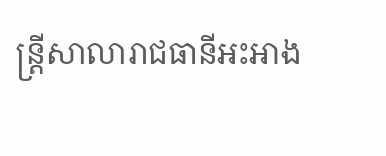ន្ត្រីសាលារាជធានីអះអាង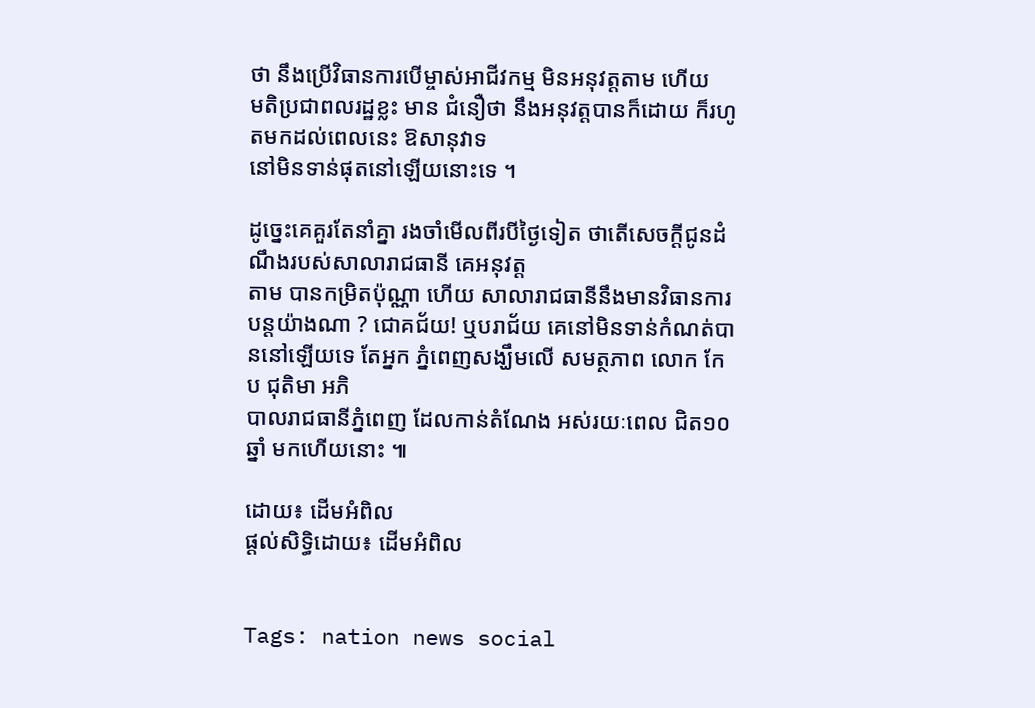ថា នឹងប្រើវិធានការបើម្ចាស់អាជីវកម្ម មិនអនុវត្តតាម ហើយ
មតិប្រជាពលរដ្ឋខ្លះ មាន ជំនឿថា នឹងអនុវត្តបានក៏ដោយ ក៏រហូតមកដល់ពេលនេះ ឱសានុវាទ
នៅមិនទាន់ផុតនៅឡើយនោះទេ ។

ដូច្នេះគេគួរតែនាំគ្នា រងចាំមើលពីរបីថ្ងៃទៀត ថាតើសេចក្តីជូនដំណឹងរបស់សាលារាជធានី គេអនុវត្ត
តាម បានកម្រិតប៉ុណ្ណា ហើយ សាលារាជធានីនឹងមានវិធានការបន្តយ៉ាងណា ? ជោគជ័យ! ឬបរាជ័យ គេនៅមិនទាន់កំណត់បាននៅឡើយទេ តែអ្នក ភ្នំពេញសង្ឃឹមលើ សមត្ថភាព លោក កែប ជុតិមា អភិ
បាលរាជធានីភ្នំពេញ ដែលកាន់តំណែង អស់រយៈពេល ជិត១០ឆ្នាំ មកហើយនោះ ៕

ដោយ៖ ដើមអំពិល
ផ្តល់សិទ្ធិដោយ៖ ដើមអំពិល


Tags: nation news social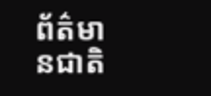ព័ត៌មានជាតិ